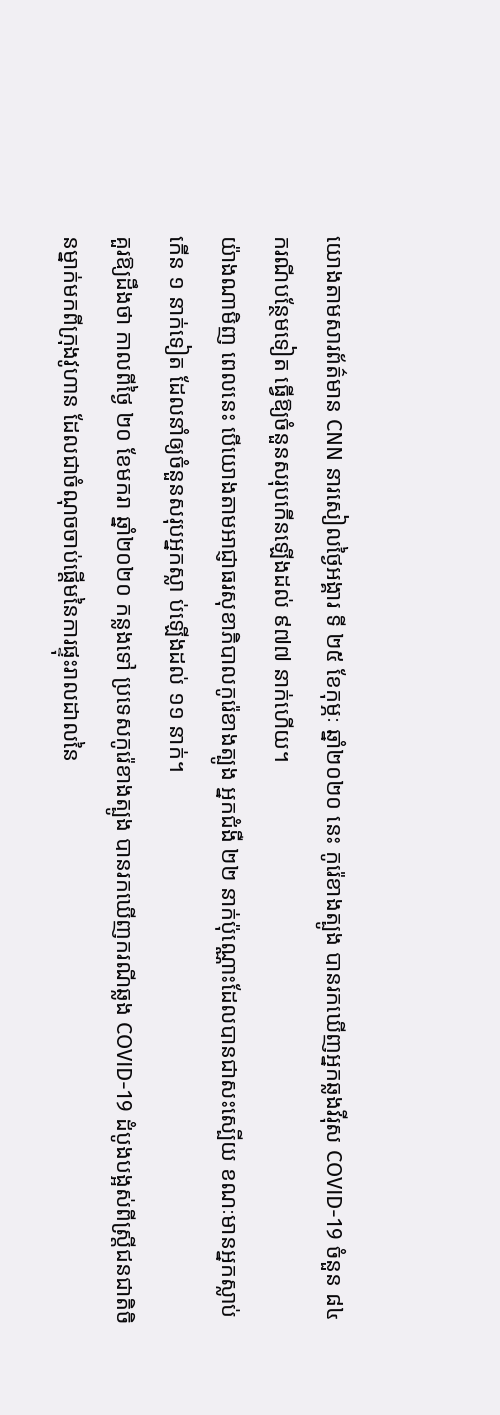យោងតាមសារព័ត៌មាន CNN នារសៀលថ្ងៃអង្គារ ទី ២៥ ខែកុម្ភៈ ឆ្នាំ២០២០ នេះ កូរ៉េខាងត្បូង បានរកឃើញអ្នកឆ្លងវីរុស COVID-19 ចំនួន ៨៤ ករណីបន្ថែមទៀត ធ្វើឱ្យចំនួនសរុបកើនឡើងដល់ ៩៧៧ នាក់ហើយ។
យ៉ាងណាមិញ ពេលនេះ បើយោងតាមអាជ្ញាធរសុខាភិបាលកូរ៉េខាងត្បូង អ្នកជំងឺ ២២ នាក់ប៉ុណ្ណោះដែលបានជាសះស្បើយ ខណៈមានអ្នកស្លាប់កើន ១ នាក់ទៀត ដែលនាំឲ្យចំនួនសរុបអ្នកស្លា ប់ឡើងដល់ ១១ នាក់។
គួរឱ្យដឹងថា កាលពីថ្ងៃ ២០ ខែមករា ឆ្នាំ២០២០ កន្លងទៅ ប្រទេសកូរ៉េខាងត្បូង បានរកឃើញករណីឆ្លង COVID-19 ដំបូងបង្អស់ពីស្ត្រីជនជាតិចិនម្នាក់មកពីក្រុងវូហាន ដែលជាចំណុចចាប់ផ្ដើមនៃការផ្ទុះរាលដាលនៃ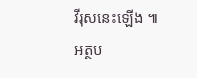វីរុសនេះឡើង ៕
អត្ថប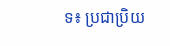ទ៖ ប្រជាប្រិយ